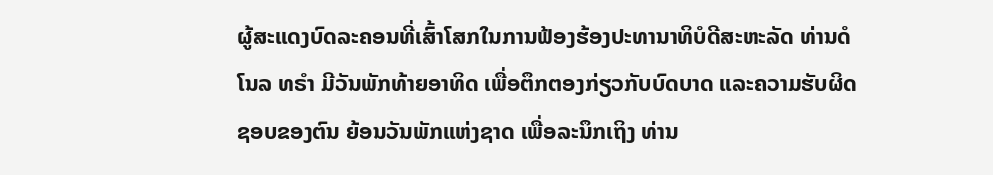ຜູ້ສະແດງບົດລະຄອນທີ່ເສົ້າໂສກໃນການຟ້ອງຮ້ອງປະທານາທິບໍດີສະຫະລັດ ທ່ານດໍໂນລ ທຣຳ ມີວັນພັກທ້າຍອາທິດ ເພື່ອຕຶກຕອງກ່ຽວກັບບົດບາດ ແລະຄວາມຮັບຜິດຊອບຂອງຕົນ ຍ້ອນວັນພັກແຫ່ງຊາດ ເພື່ອລະນຶກເຖິງ ທ່ານ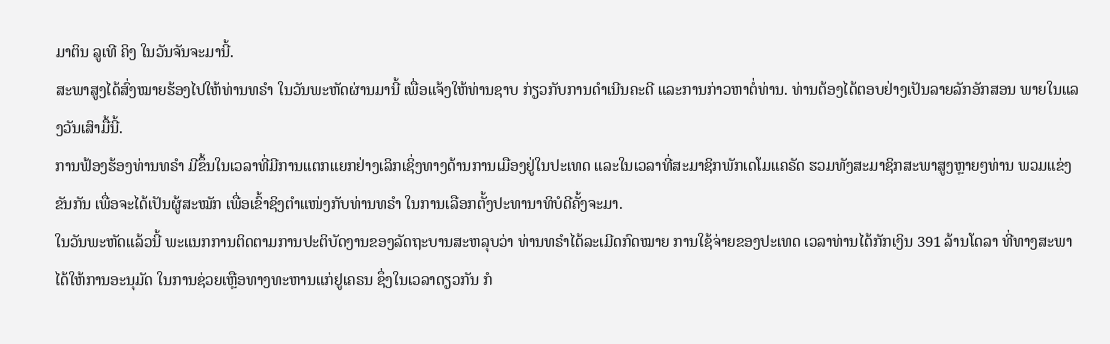ມາຕິນ ລູເທີ ຄິງ ໃນວັນຈັນຈະມານີ້.
ສະພາສູງໄດ້ສົ່ງໝາຍຮ້ອງໄປໃຫ້ທ່ານທຣຳ ໃນວັນພະຫັດຜ່ານມານີ້ ເພື່ອແຈ້ງໃຫ້ທ່ານຊາບ ກ່ຽວກັບການດຳເນີນຄະດີ ແລະການກ່າວຫາຕໍ່ທ່ານ. ທ່ານຕ້ອງໄດ້ຕອບຢ່າງເປັນລາຍລັກອັກສອນ ພາຍໃນແລງວັນເສົາມື້ນີ້.
ການຟ້ອງຮ້ອງທ່ານທຣຳ ມີຂຶ້ນໃນເວລາທີ່ມີການແຕກແຍກຢ່າງເລິກເຊິ່ງທາງດ້ານການເມືອງຢູ່ໃນປະເທດ ແລະໃນເວລາທີ່ສະມາຊິກພັກເດໂມແຄຣັດ ຮວມທັງສະມາຊິກສະພາສູງຫຼາຍໆທ່ານ ພວມແຂ່ງຂັນກັນ ເພື່ອຈະໄດ້ເປັນຜູ້ສະໝັກ ເພື່ອເຂົ້າຊິງຕຳແໜ່ງກັບທ່ານທຣຳ ໃນການເລືອກຕັ້ງປະທານາທິບໍດີຄັ້ງຈະມາ.
ໃນວັນພະຫັດແລ້ວນີ້ ພະແນກການຕິດຕາມການປະຕິບັດງານຂອງລັດຖະບານສະຫລຸບວ່າ ທ່ານທຣຳໄດ້ລະເມີດກົດໝາຍ ການໃຊ້ຈ່າຍຂອງປະເທດ ເວລາທ່ານໄດ້ກັກເງິນ 391 ລ້ານໂດລາ ທີ່ທາງສະພາໄດ້ໃຫ້ການອະນຸມັດ ໃນການຊ່ວຍເຫຼືອທາງທະຫານແກ່ຢູເຄຣນ ຊຶ່ງໃນເວລາດຽວກັນ ກໍ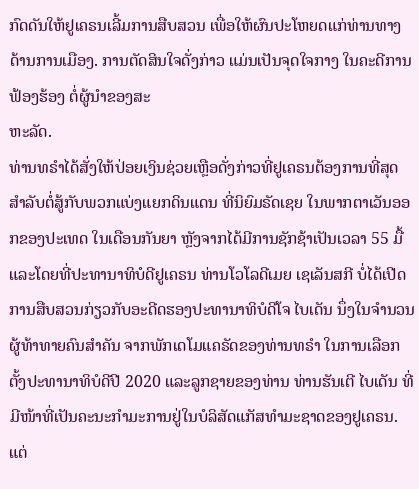ກົດດັນໃຫ້ຢູເຄຣນເລີ້ມການສືບສວນ ເພື່ອໃຫ້ຜົນປະໂຫຍດແກ່ທ່ານທາງດ້ານການເມືອງ. ການຕັດສິນໃຈດັ່ງກ່າວ ແມ່ນເປັນຈຸດໃຈກາງ ໃນຄະດີການຟ້ອງຮ້ອງ ຕໍ່ຜູ້ນຳຂອງສະ
ຫະລັດ.
ທ່ານທຣຳໄດ້ສັ່ງໃຫ້ປ່ອຍເງິນຊ່ວຍເຫຼືອດັ່ງກ່າວທີ່ຢູເຄຣນຕ້ອງການທີ່ສຸດສຳລັບຕໍ່ສູ້ກັບພວກແບ່ງແຍກດິນແດນ ທີ່ນິຍົມຣັດເຊຍ ໃນພາກຕາເວັນອອກຂອງປະເທດ ໃນເດືອນກັນຍາ ຫຼັງຈາກໄດ້ມີການຊັກຊ້າເປັນເວລາ 55 ມື້ ແລະໂດຍທີ່ປະທານາທິບໍດີຢູເຄຣນ ທ່ານໂວໂລດີເມຍ ເຊເລັນສກີ ບໍ່ໄດ້ເປີດການສືບສວນກ່ຽວກັບອະດີດຮອງປະທານາທິບໍດີໂຈ ໄບເດັນ ນຶ່ງໃນຈຳນວນຜູ້ທ້າທາຍຄົນສຳຄັນ ຈາກພັກເດໂມແຄຣັດຂອງທ່ານທຣຳ ໃນການເລືອກຕັ້ງປະທານາທິບໍດີປີ 2020 ແລະລູກຊາຍຂອງທ່ານ ທ່ານຮັນເຕີ ໄບເດັນ ທີ່ມີໜ້າທີ່ເປັນຄະນະກຳມະການຢູ່ໃນບໍລິສັດແກັສທຳມະຊາດຂອງຢູເຄຣນ.
ແຕ່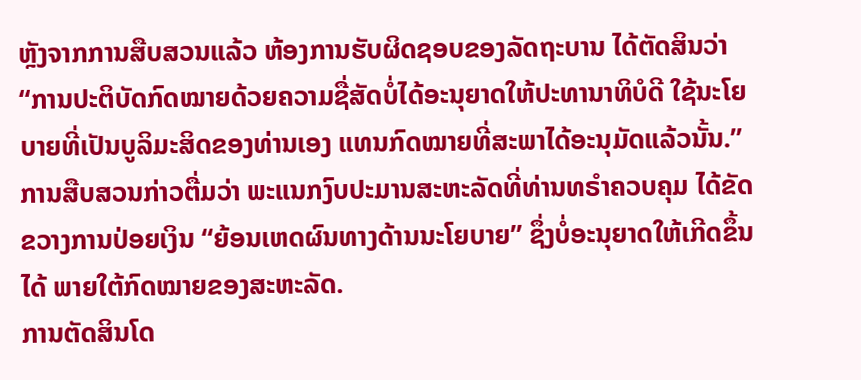ຫຼັງຈາກການສືບສວນແລ້ວ ຫ້ອງການຮັບຜິດຊອບຂອງລັດຖະບານ ໄດ້ຕັດສິນວ່າ “ການປະຕິບັດກົດໝາຍດ້ວຍຄວາມຊື່ສັດບໍ່ໄດ້ອະນຸຍາດໃຫ້ປະທານາທິບໍດີ ໃຊ້ນະໂຍບາຍທີ່ເປັນບູລິມະສິດຂອງທ່ານເອງ ແທນກົດໝາຍທີ່ສະພາໄດ້ອະນຸມັດແລ້ວນັ້ນ.” ການສືບສວນກ່າວຕື່ມວ່າ ພະແນກງົບປະມານສະຫະລັດທີ່ທ່ານທຣຳຄວບຄຸມ ໄດ້ຂັດຂວາງການປ່ອຍເງິນ “ຍ້ອນເຫດຜົນທາງດ້ານນະໂຍບາຍ” ຊຶ່ງບໍ່ອະນຸຍາດໃຫ້ເກີດຂຶ້ນໄດ້ ພາຍໃຕ້ກົດໝາຍຂອງສະຫະລັດ.
ການຕັດສິນໂດ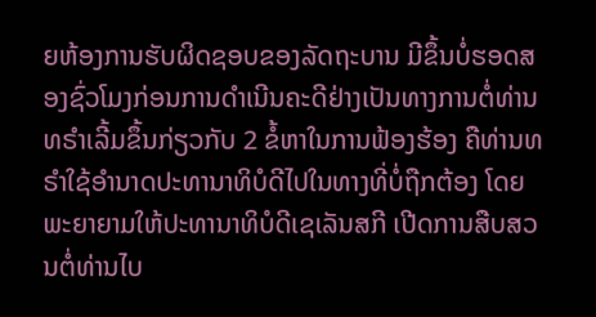ຍຫ້ອງການຮັບຜິດຊອບຂອງລັດຖະບານ ມີຂຶ້ນບໍ່ຮອດສອງຊົ່ວໂມງກ່ອນການດຳເນີນຄະດີຢ່າງເປັນທາງການຕໍ່ທ່ານທຣຳເລີ້ມຂຶ້ນກ່ຽວກັບ 2 ຂໍ້ຫາໃນການຟ້ອງຮ້ອງ ຄືທ່ານທຣຳໃຊ້ອຳນາດປະທານາທິບໍດີໄປໃນທາງທີ່ບໍ່ຖືກຕ້ອງ ໂດຍພະຍາຍາມໃຫ້ປະທານາທິບໍດີເຊເລັນສກີ ເປີດການສືບສວນຕໍ່ທ່ານໄບ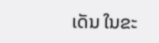ເດັນ ໃນຂະ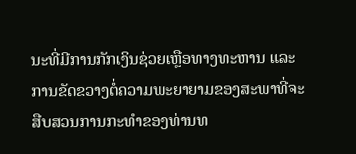ນະທີ່ມີການກັກເງິນຊ່ວຍເຫຼືອທາງທະຫານ ແລະການຂັດຂວາງຕໍ່ຄວາມພະຍາຍາມຂອງສະພາທີ່ຈະສືບສວນການກະທຳຂອງທ່ານທ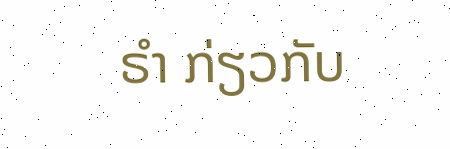ຣຳ ກ່ຽວກັບ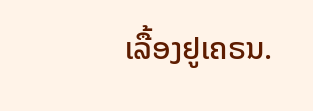ເລື້ອງຢູເຄຣນ.